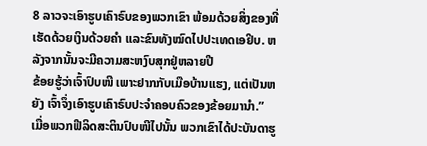8 ລາວຈະເອົາຮູບເຄົາຣົບຂອງພວກເຂົາ ພ້ອມດ້ວຍສິ່ງຂອງທີ່ເຮັດດ້ວຍເງິນດ້ວຍຄຳ ແລະຂົນທັງໝົດໄປປະເທດເອຢິບ. ຫລັງຈາກນັ້ນຈະມີຄວາມສະຫງົບສຸກຢູ່ຫລາຍປີ
ຂ້ອຍຮູ້ວ່າເຈົ້າປົບໜີ ເພາະຢາກກັບເມືອບ້ານແຮງ, ແຕ່ເປັນຫຍັງ ເຈົ້າຈຶ່ງເອົາຮູບເຄົາຣົບປະຈຳຄອບຄົວຂອງຂ້ອຍມານຳ.”
ເມື່ອພວກຟີລິດສະຕິນປົບໜີໄປນັ້ນ ພວກເຂົາໄດ້ປະບັນດາຮູ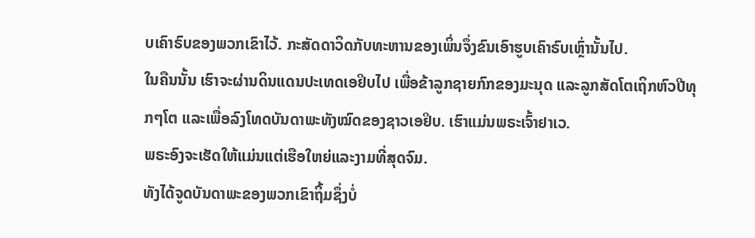ບເຄົາຣົບຂອງພວກເຂົາໄວ້. ກະສັດດາວິດກັບທະຫານຂອງເພິ່ນຈຶ່ງຂົນເອົາຮູບເຄົາຣົບເຫຼົ່ານັ້ນໄປ.
ໃນຄືນນັ້ນ ເຮົາຈະຜ່ານດິນແດນປະເທດເອຢິບໄປ ເພື່ອຂ້າລູກຊາຍກົກຂອງມະນຸດ ແລະລູກສັດໂຕເຖິກຫົວປີທຸກໆໂຕ ແລະເພື່ອລົງໂທດບັນດາພະທັງໝົດຂອງຊາວເອຢິບ. ເຮົາແມ່ນພຣະເຈົ້າຢາເວ.
ພຣະອົງຈະເຮັດໃຫ້ແມ່ນແຕ່ເຮືອໃຫຍ່ແລະງາມທີ່ສຸດຈົມ.
ທັງໄດ້ຈູດບັນດາພະຂອງພວກເຂົາຖິ້ມຊຶ່ງບໍ່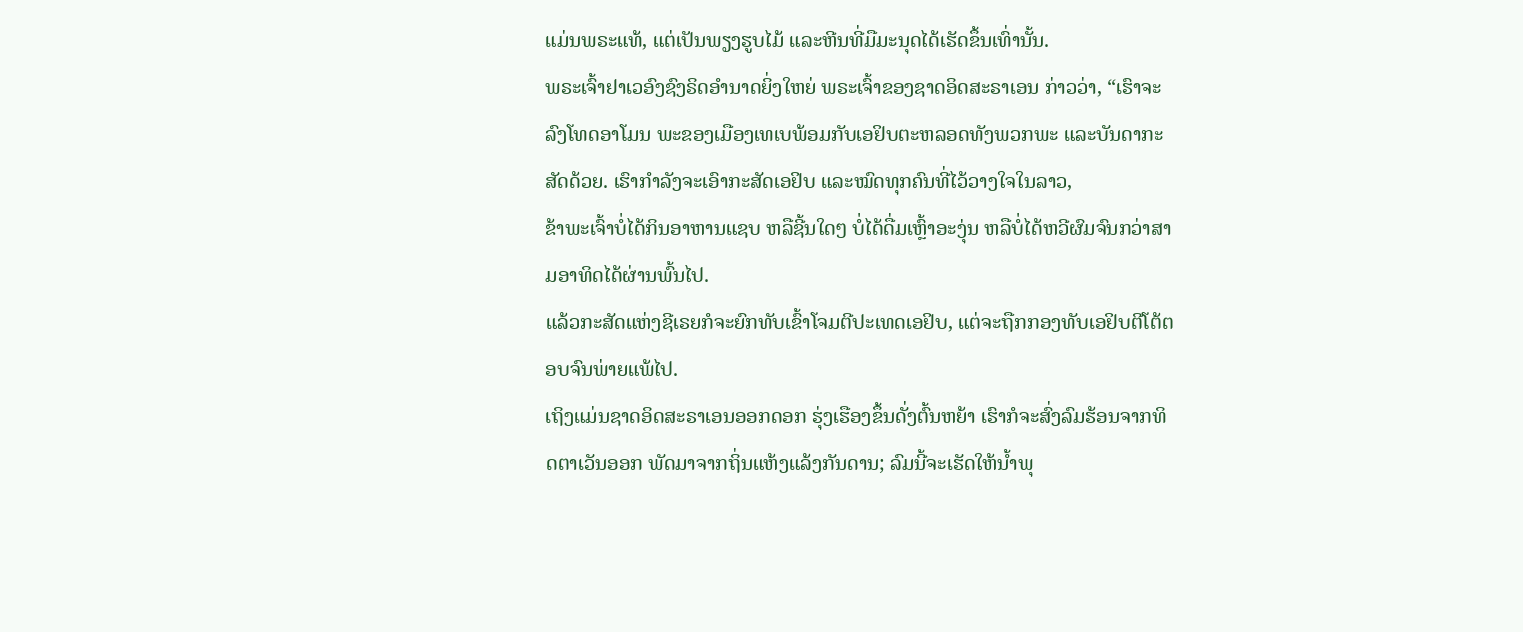ແມ່ນພຣະແທ້, ແຕ່ເປັນພຽງຮູບໄມ້ ແລະຫີນທີ່ມືມະນຸດໄດ້ເຮັດຂຶ້ນເທົ່ານັ້ນ.
ພຣະເຈົ້າຢາເວອົງຊົງຣິດອຳນາດຍິ່ງໃຫຍ່ ພຣະເຈົ້າຂອງຊາດອິດສະຣາເອນ ກ່າວວ່າ, “ເຮົາຈະລົງໂທດອາໂມນ ພະຂອງເມືອງເທເບພ້ອມກັບເອຢິບຕະຫລອດທັງພວກພະ ແລະບັນດາກະສັດດ້ວຍ. ເຮົາກຳລັງຈະເອົາກະສັດເອຢິບ ແລະໝົດທຸກຄົນທີ່ໄວ້ວາງໃຈໃນລາວ,
ຂ້າພະເຈົ້າບໍ່ໄດ້ກິນອາຫານແຊບ ຫລືຊີ້ນໃດໆ ບໍ່ໄດ້ດື່ມເຫຼົ້າອະງຸ່ນ ຫລືບໍ່ໄດ້ຫວີຜົມຈົນກວ່າສາມອາທິດໄດ້ຜ່ານພົ້ນໄປ.
ແລ້ວກະສັດແຫ່ງຊີເຣຍກໍຈະຍົກທັບເຂົ້າໂຈມຕີປະເທດເອຢິບ, ແຕ່ຈະຖືກກອງທັບເອຢິບຕີໂຕ້ຕອບຈົນພ່າຍແພ້ໄປ.
ເຖິງແມ່ນຊາດອິດສະຣາເອນອອກດອກ ຮຸ່ງເຮືອງຂຶ້ນດັ່ງຕົ້ນຫຍ້າ ເຮົາກໍຈະສົ່ງລົມຮ້ອນຈາກທິດຕາເວັນອອກ ພັດມາຈາກຖິ່ນແຫ້ງແລ້ງກັນດານ; ລົມນີ້ຈະເຮັດໃຫ້ນໍ້າພຸ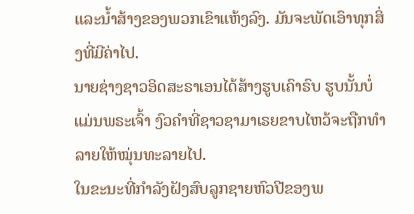ແລະນໍ້າສ້າງຂອງພວກເຂົາແຫ້ງລົງ. ມັນຈະພັດເອົາທຸກສິ່ງທີ່ມີຄ່າໄປ.
ນາຍຊ່າງຊາວອິດສະຣາເອນໄດ້ສ້າງຮູບເຄົາຣົບ ຮູບນັ້ນບໍ່ແມ່ນພຣະເຈົ້າ ງົວຄຳທີ່ຊາວຊາມາເຣຍຂາບໄຫວ້ຈະຖືກທຳລາຍໃຫ້ໝຸ່ນທະລາຍໄປ.
ໃນຂະນະທີ່ກຳລັງຝັງສົບລູກຊາຍຫົວປີຂອງພ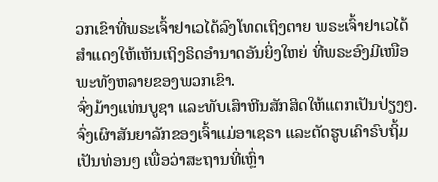ວກເຂົາທີ່ພຣະເຈົ້າຢາເວໄດ້ລົງໂທດເຖິງຕາຍ ພຣະເຈົ້າຢາເວໄດ້ສຳແດງໃຫ້ເຫັນເຖິງຣິດອຳນາດອັນຍິ່ງໃຫຍ່ ທີ່ພຣະອົງມີເໜືອພະທັງຫລາຍຂອງພວກເຂົາ.
ຈົ່ງມ້າງແທ່ນບູຊາ ແລະທັບເສົາຫີນສັກສິດໃຫ້ແຕກເປັນປ່ຽງໆ. ຈົ່ງເຜົາສັນຍາລັກຂອງເຈົ້າແມ່ອາເຊຣາ ແລະຕັດຮູບເຄົາຣົບຖິ້ມເປັນທ່ອນໆ ເພື່ອວ່າສະຖານທີ່ເຫຼົ່າ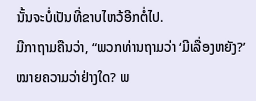ນັ້ນຈະບໍ່ເປັນທີ່ຂາບໄຫວ້ອີກຕໍ່ໄປ.
ມີກາຖາມຄືນວ່າ, “ພວກທ່ານຖາມວ່າ ‘ມີເລື່ອງຫຍັງ?’ ໝາຍຄວາມວ່າຢ່າງໃດ? ພ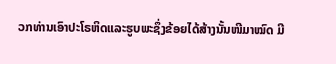ວກທ່ານເອົາປະໂຣຫິດແລະຮູບພະຊຶ່ງຂ້ອຍໄດ້ສ້າງນັ້ນໜີມາໝົດ ມີ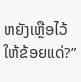ຫຍັງເຫຼືອໄວ້ໃຫ້ຂ້ອຍແດ່?”